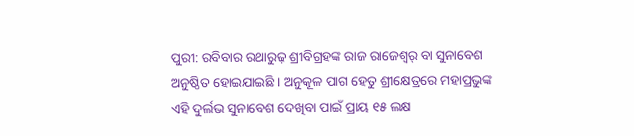ପୁରୀ: ରବିବାର ରଥାରୁଢ଼ ଶ୍ରୀବିଗ୍ରହଙ୍କ ରାଜ ରାଜେଶ୍ୱର୍ ବା ସୁନାବେଶ ଅନୁଷ୍ଠିତ ହୋଇଯାଇଛି । ଅନୁକୂଳ ପାଗ ହେତୁ ଶ୍ରୀକ୍ଷେତ୍ରରେ ମହାପ୍ରଭୁଙ୍କ ଏହି ଦୁର୍ଲଭ ସୁନାବେଶ ଦେଖିବା ପାଇଁ ପ୍ରାୟ ୧୫ ଲକ୍ଷ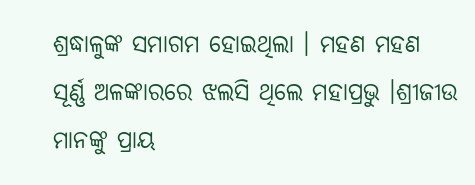ଶ୍ରଦ୍ଧାଳୁଙ୍କ ସମାଗମ ହୋଇଥିଲା । ମହଣ ମହଣ ସୂର୍ଣ୍ଣ ଅଳଙ୍କାରରେ ଝଲସି ଥିଲେ ମହାପ୍ରଭୁ ।ଶ୍ରୀଜୀଉ ମାନଙ୍କୁ ପ୍ରାୟ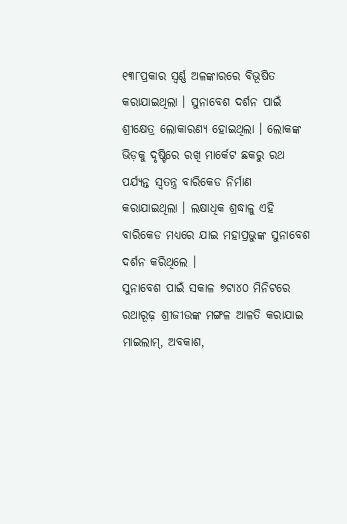୧୩୮ପ୍ରକାର ସ୍ୱର୍ଣ୍ଣ ଅଳଙ୍କାରରେ ବିଭୂଷିତ କରାଯାଇଥିଲା । ସୁନାବେଶ ଦର୍ଶନ ପାଇଁ ଶ୍ରୀକ୍ଷେତ୍ର ଲୋକାରଣ୍ୟ ହୋଇଥିଲା । ଲୋକଙ୍କ ଭିଡ଼କୁ ଦୃଷ୍ଟିରେ ରଖି ମାର୍କେଟ ଛକରୁ ରଥ ପର୍ଯ୍ୟନ୍ତ ସ୍ୱତନ୍ତ୍ର ବାରିକେଡ ନିର୍ମାଣ କରାଯାଇଥିଲା । ଲକ୍ଷାଧିକ ଶ୍ରଦ୍ଧାଳୁ ଏହି ବାରିକେଡ ମଧ୍ୟରେ ଯାଇ ମହାପ୍ରଭୁଙ୍କ ସୁନାବେଶ ଦର୍ଶନ କରିଥିଲେ ।
ସୁନାବେଶ ପାଇଁ ସକାଳ ୭ଟା୪୦ ମିନିଟରେ ରଥାରୂଢ଼ ଶ୍ରୀଜୀଉଙ୍କ ମଙ୍ଗଳ ଆଳତି କରାଯାଇ ମାଇଲାମ୍, ଅବକାଶ,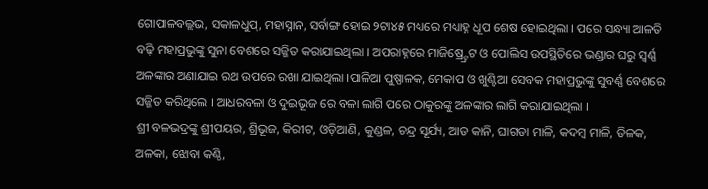ଗୋପାଳବଲ୍ଲଭ, ସକାଳଧୁପ୍, ମହାସ୍ନାନ, ସର୍ବାଙ୍ଗ ହୋଇ ୨ଟା୪୫ ମଧ୍ୟରେ ମଧ୍ୟାହ୍ନ ଧୂପ ଶେଷ ହୋଇଥିଲା । ପରେ ସନ୍ଧ୍ୟା ଆଳତି ବଢ଼ି ମହାପ୍ରଭୁଙ୍କୁ ସୁନା ବେଶରେ ସଜ୍ଜିତ କରାଯାଇଥିଲା । ଅପରାହ୍ନରେ ମାଜିଷ୍ର୍ଟ୍ରେଟ ଓ ପୋଲିସ ଉପସ୍ଥିତିରେ ଭଣ୍ଡାର ଘରୁ ସ୍ୱର୍ଣ୍ଣ ଅଳଙ୍କାର ଅଣାଯାଇ ରଥ ଉପରେ ରଖା ଯାଇଥିଲା ।ପାଳିଆ ପୁଷ୍ପାଳକ, ମେକାପ ଓ ଖୁଣ୍ଟିଆ ସେବକ ମହାପ୍ରଭୁଙ୍କୁ ସୁବର୍ଣ୍ଣ ବେଶରେ ସଜ୍ଜିତ କରିଥିଲେ । ଆଧରବଳା ଓ ଦୁଇଭୂଜ ରେ ବଳା ଲାଗି ପରେ ଠାକୁରଙ୍କୁ ଅଳଙ୍କାର ଲାଗି କରାଯାଇଥିଲା ।
ଶ୍ରୀ ବଳଭଦ୍ରଙ୍କୁ ଶ୍ରୀପୟର, ଶ୍ରିଭୂଜ, କିରୀଟ, ଓଡ଼ିଆଣି, କୁଣ୍ଡଳ, ଚନ୍ଦ୍ର ସୂର୍ଯ୍ୟ, ଆଡ କାନି, ଘାଗଡା ମାଳି, କଦମ୍ବ ମାଳି, ତିଳକ, ଅଳକା, ଝୋବା କଣ୍ଠି,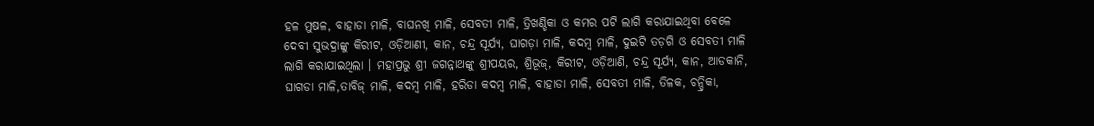ହଳ ମୁଷଳ, ବାହାଡା ମାଳି, ବାଘନଖି ମାଳି, ସେବତୀ ମାଳି, ତ୍ରିଖଣ୍ଡିକା ଓ କମର ପଟି ଲାଗି କରାଯାଇଥିବା ବେଳେ ଦେବୀ ସୁଭଦ୍ରାଙ୍କୁ କିରୀଟ, ଓଡ଼ିଆଣୀ, କାନ, ଚନ୍ଦ୍ର ସୂର୍ଯ୍ୟ, ଘାଗଡ଼ା ମାଳି, କଦମ୍ବ ମାଳି, ଦୁଇଟି ତଡ଼ଗି ଓ ସେବତୀ ମାଳି ଲାଗି କରାଯାଇଥିଲା । ମହାପ୍ରଭୁ ଶ୍ରୀ ଜଗନ୍ନାଥଙ୍କୁ ଶ୍ରୀପୟର, ଶ୍ରିଭୂଜ୍, କିରୀଟ, ଓଡ଼ିଆଣି, ଚନ୍ଦ୍ର ସୂର୍ଯ୍ୟ, କାନ, ଆଡକାନି, ଘାଗଡା ମାଳି,ତାବିଜ୍ ମାଳି, କଦମ୍ବ ମାଳି, ହରିଡା କଦମ୍ବ ମାଳି, ବାହାଡା ମାଳି, ସେବତୀ ମାଳି, ତିଳକ, ଚନ୍ଦ୍ରିକା,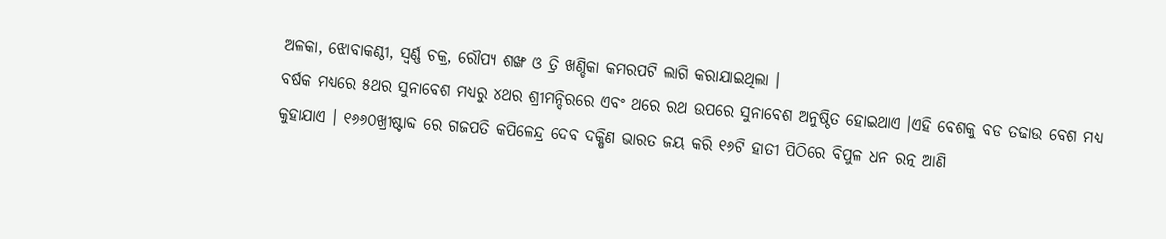ଅଳକା, ଝୋବାକଣ୍ଠୀ, ସ୍ୱର୍ଣ୍ଣ ଚକ୍ର, ରୌପ୍ୟ ଶଙ୍ଖ ଓ ତ୍ରି ଖଣ୍ଡିକା କମରପଟି ଲାଗି କରାଯାଇଥିଲା ।
ବର୍ଷକ ମଧ୍ୟରେ ୫ଥର ସୁନାବେଶ ମଧ୍ୟରୁ ୪ଥର ଶ୍ରୀମନ୍ଦିରରେ ଏବଂ ଥରେ ରଥ ଉପରେ ସୁନାବେଶ ଅନୁଷ୍ଠିତ ହୋଇଥାଏ ।ଏହି ବେଶକୁ ବଡ ତଢାଉ ବେଶ ମଧ୍ୟ କୁହାଯାଏ । ୧୬୬୦ଖ୍ରୀଷ୍ଟାବ୍ଦ ରେ ଗଜପତି କପିଳେନ୍ଦ୍ର ଦେବ ଦକ୍ଷିଣ ଭାରତ ଜୟ କରି ୧୬ଟି ହାତୀ ପିଠିରେ ବିପୁଳ ଧନ ରତ୍ନ ଆଣି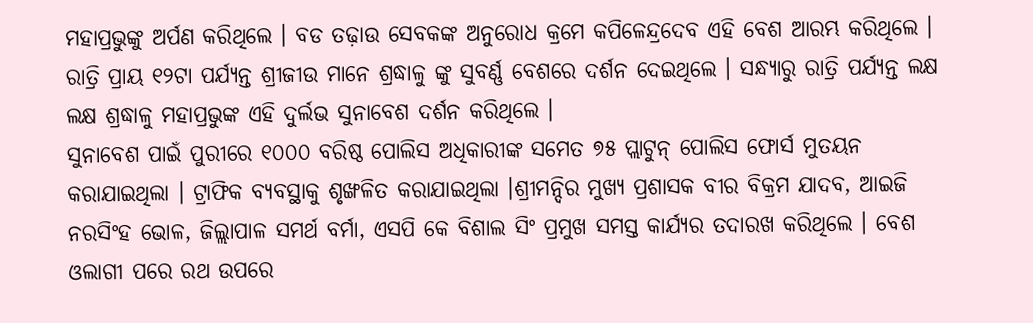ମହାପ୍ରଭୁଙ୍କୁ ଅର୍ପଣ କରିଥିଲେ । ବଡ ତଢ଼ାଉ ସେବକଙ୍କ ଅନୁରୋଧ କ୍ରମେ କପିଳେନ୍ଦ୍ରଦେବ ଏହି ବେଶ ଆରମ୍ଭ କରିଥିଲେ ।
ରାତ୍ରି ପ୍ରାୟ ୧୨ଟା ପର୍ଯ୍ୟନ୍ତ ଶ୍ରୀଜୀଉ ମାନେ ଶ୍ରଦ୍ଧାଳୁ ଙ୍କୁ ସୁବର୍ଣ୍ଣ ବେଶରେ ଦର୍ଶନ ଦେଇଥିଲେ । ସନ୍ଧ୍ୟାରୁ ରାତ୍ରି ପର୍ଯ୍ୟନ୍ତ ଲକ୍ଷ ଲକ୍ଷ ଶ୍ରଦ୍ଧାଳୁ ମହାପ୍ରଭୁଙ୍କ ଏହି ଦୁର୍ଲଭ ସୁନାବେଶ ଦର୍ଶନ କରିଥିଲେ ।
ସୁନାବେଶ ପାଇଁ ପୁରୀରେ ୧୦୦୦ ବରିଷ୍ଠ ପୋଲିସ ଅଧିକାରୀଙ୍କ ସମେତ ୭୫ ପ୍ଲାଟୁନ୍ ପୋଲିସ ଫୋର୍ସ ମୁତୟନ କରାଯାଇଥିଲା । ଟ୍ରାଫିକ ବ୍ୟବସ୍ଥାକୁ ଶୃଙ୍ଖଳିତ କରାଯାଇଥିଲା ।ଶ୍ରୀମନ୍ଦିର ମୁଖ୍ୟ ପ୍ରଶାସକ ବୀର ବିକ୍ରମ ଯାଦବ, ଆଇଜି ନରସିଂହ ଭୋଳ, ଜିଲ୍ଲାପାଳ ସମର୍ଥ ବର୍ମା, ଏସପି କେ ବିଶାଲ ସିଂ ପ୍ରମୁଖ ସମସ୍ତ କାର୍ଯ୍ୟର ତଦାରଖ କରିଥିଲେ । ବେଶ ଓଲାଗୀ ପରେ ରଥ ଉପରେ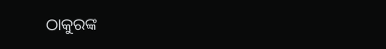ଠାକୁରଙ୍କ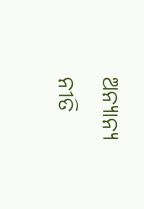ଅନ୍ୟାନ୍ୟ ନୀତି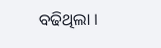ବଢିଥିଲା ।